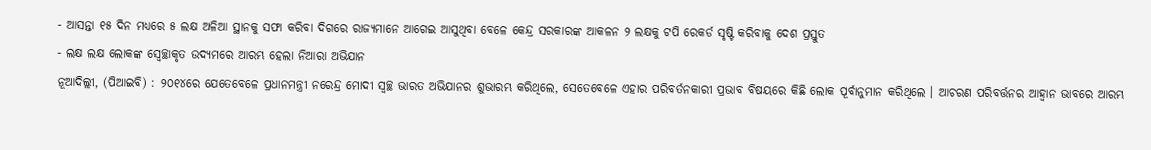- ଆସନ୍ତା ୧୫ ଦିନ ମଧ୍ୟରେ ୫ ଲକ୍ଷ ଅଳିଆ ସ୍ଥାନକୁ ସଫା କରିବା ଦିଗରେ ରାଜ୍ୟମାନେ ଆଗେଇ ଆସୁଥିବା ବେଳେ କେନ୍ଦ୍ର ସରକାରଙ୍କ ଆକଳନ ୨ ଲକ୍ଷକୁ ଟପି ରେକର୍ଡ ସୃଷ୍ଟି କରିବାକୁ ଦେଶ ପ୍ରସ୍ତୁତ
- ଲକ୍ଷ ଲକ୍ଷ ଲୋକଙ୍କ ସ୍ୱେଚ୍ଛାକୃତ ଉଦ୍ୟମରେ ଆରମ୍ଭ ହେଲା ନିଆରା ଅଭିଯାନ
ନୂଆଦିଲ୍ଲୀ, (ପିଆଇବି) : ୨୦୧୪ରେ ଯେତେବେଳେ ପ୍ରଧାନମନ୍ତ୍ରୀ ନରେନ୍ଦ୍ର ମୋଦୀ ସ୍ୱଚ୍ଛ ଭାରତ ଅଭିଯାନର ଶୁଭାରମ୍ଭ କରିଥିଲେ, ସେତେବେଳେ ଏହାର ପରିବର୍ତନକାରୀ ପ୍ରଭାବ ବିଷୟରେ କିଛି ଲୋକ ପୂର୍ବାନୁମାନ କରିଥିଲେ । ଆଚରଣ ପରିବର୍ତ୍ତନର ଆହ୍ୱାନ ଭାବରେ ଆରମ୍ଭ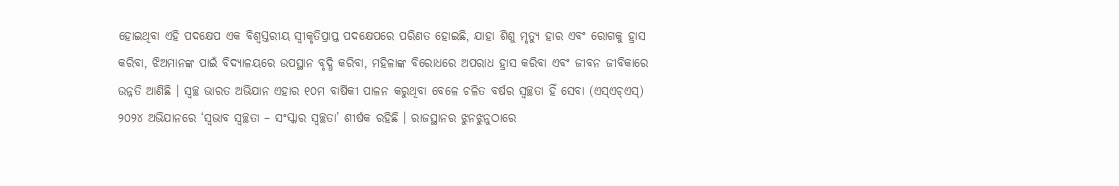ହୋଇଥିବା ଏହି ପଦକ୍ଷେପ ଏକ ବିଶ୍ୱସ୍ତରୀୟ ସ୍ୱୀକୃତିପ୍ରାପ୍ତ ପଦକ୍ଷେପରେ ପରିଣତ ହୋଇଛି, ଯାହା ଶିଶୁ ମୃତ୍ୟୁ ହାର ଏବଂ ରୋଗକୁ ହ୍ରାସ କରିବା, ଝିଅମାନଙ୍କ ପାଇଁ ବିଦ୍ୟାଳୟରେ ଉପସ୍ଥାନ ବୃଦ୍ଧି କରିବା, ମହିଳାଙ୍କ ବିରୋଧରେ ଅପରାଧ ହ୍ରାସ କରିବା ଏବଂ ଜୀବନ ଜୀବିକାରେ ଉନ୍ନତି ଆଣିଛି । ସ୍ୱଚ୍ଛ ଭାରତ ଅଭିଯାନ ଏହାର ୧୦ମ ବାର୍ଷିକୀ ପାଳନ କରୁଥିବା ବେଳେ ଚଳିତ ବର୍ଷର ସ୍ୱଚ୍ଛତା ହିଁ ସେବା (ଏସ୍ଏଚ୍ଏସ୍) ୨୦୨୪ ଅଭିଯାନରେ ‘ସ୍ୱଭାବ ସ୍ୱଚ୍ଛତା – ସଂସ୍କାର ସ୍ୱଚ୍ଛତା’ ଶୀର୍ଷକ ରହିଛି । ରାଜସ୍ଥାନର ଝୁନଝୁନୁଠାରେ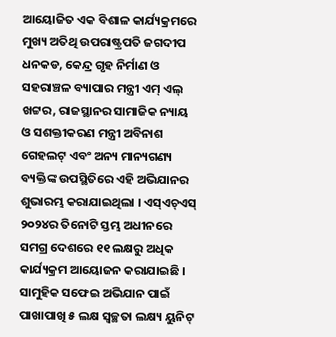ଆୟୋଜିତ ଏକ ବିଶାଳ କାର୍ଯ୍ୟକ୍ରମରେ ମୁଖ୍ୟ ଅତିଥି ଉପରାଷ୍ଟ୍ରପତି ଜଗଦୀପ ଧନକଡ, କେନ୍ଦ୍ର ଗୃହ ନିର୍ମାଣ ଓ ସହରାଞ୍ଚଳ ବ୍ୟାପାର ମନ୍ତ୍ରୀ ଏମ୍ ଏଲ୍ ଖଟ୍ଟର, ରାଜସ୍ଥାନର ସାମାଜିକ ନ୍ୟାୟ ଓ ସଶକ୍ତୀକରଣ ମନ୍ତ୍ରୀ ଅବିନାଶ ଗେହଲଟ୍ ଏବଂ ଅନ୍ୟ ମାନ୍ୟଗଣ୍ୟ ବ୍ୟକ୍ତିଙ୍କ ଉପସ୍ଥିତିରେ ଏହି ଅଭିଯାନର ଶୁଭାରମ୍ଭ କରାଯାଇଥିଲା । ଏସ୍ଏଚ୍ଏସ୍ ୨୦୨୪ର ତିନୋଟି ସ୍ତମ୍ଭ ଅଧୀନରେ ସମଗ୍ର ଦେଶରେ ୧୧ ଲକ୍ଷରୁ ଅଧିକ କାର୍ଯ୍ୟକ୍ରମ ଆୟୋଜନ କରାଯାଇଛି । ସାମୁହିକ ସଫେଇ ଅଭିଯାନ ପାଇଁ ପାଖାପାଖି ୫ ଲକ୍ଷ ସ୍ୱଚ୍ଛତା ଲକ୍ଷ୍ୟ ୟୁନିଟ୍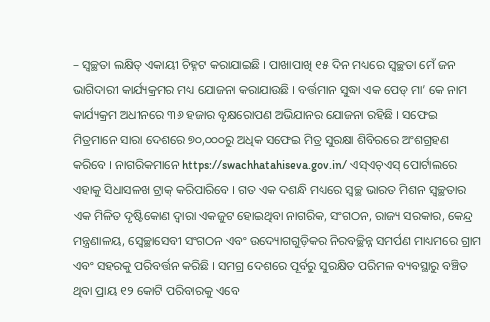– ସ୍ୱଚ୍ଛତା ଲକ୍ଷିତ୍ ଏକାୟୀ ଚିହ୍ନଟ କରାଯାଇଛି । ପାଖାପାଖି ୧୫ ଦିନ ମଧ୍ୟରେ ସ୍ୱଚ୍ଛତା ମେଁ ଜନ ଭାଗିଦାରୀ କାର୍ଯ୍ୟକ୍ରମର ମଧ୍ୟ ଯୋଜନା କରାଯାଉଛି । ବର୍ତ୍ତମାନ ସୁଦ୍ଧା ଏକ ପେଡ୍ ମା’ କେ ନାମ କାର୍ଯ୍ୟକ୍ରମ ଅଧୀନରେ ୩୬ ହଜାର ବୃକ୍ଷରୋପଣ ଅଭିଯାନର ଯୋଜନା ରହିଛି । ସଫେଇ ମିତ୍ରମାନେ ସାରା ଦେଶରେ ୭୦,୦୦୦ରୁ ଅଧିକ ସଫେଇ ମିତ୍ର ସୁରକ୍ଷା ଶିବିରରେ ଅଂଶଗ୍ରହଣ କରିବେ । ନାଗରିକମାନେ https://swachhatahiseva.gov.in/ ଏସ୍ଏଚ୍ଏସ୍ ପୋର୍ଟାଲରେ ଏହାକୁ ସିଧାସଳଖ ଟ୍ରାକ୍ କରିପାରିବେ । ଗତ ଏକ ଦଶନ୍ଧି ମଧ୍ୟରେ ସ୍ୱଚ୍ଛ ଭାରତ ମିଶନ ସ୍ୱଚ୍ଛତାର ଏକ ମିଳିତ ଦୃଷ୍ଟିକୋଣ ଦ୍ୱାରା ଏକଜୁଟ ହୋଇଥିବା ନାଗରିକ, ସଂଗଠନ, ରାଜ୍ୟ ସରକାର, କେନ୍ଦ୍ର ମନ୍ତ୍ରଣାଳୟ, ସ୍ୱେଚ୍ଛାସେବୀ ସଂଗଠନ ଏବଂ ଉଦ୍ୟୋଗଗୁଡ଼ିକର ନିରବଚ୍ଛିନ୍ନ ସମର୍ପଣ ମାଧ୍ୟମରେ ଗ୍ରାମ ଏବଂ ସହରକୁ ପରିବର୍ତ୍ତନ କରିଛି । ସମଗ୍ର ଦେଶରେ ପୂର୍ବରୁ ସୁରକ୍ଷିତ ପରିମଳ ବ୍ୟବସ୍ଥାରୁ ବଞ୍ଚିତ ଥିବା ପ୍ରାୟ ୧୨ କୋଟି ପରିବାରକୁ ଏବେ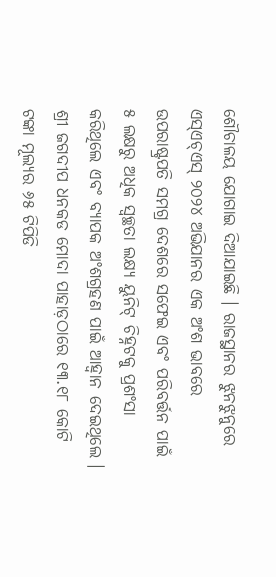ଶୌଚାଳୟ ଯୋଗାଇ ଦିଆଯାଇଛି । ରାଜସ୍ଥାନର ଝୁନଝୁନୁରେ ଏସ୍ଏଚ୍ଏସ୍ ୨୦୨୪ ଅଭିଯାନର ଏକ ଅଂଶ ଭାବରେ ଉପରାଷ୍ଟ୍ରପତି ସମଗ୍ର ଦେଶରେ ସଫେଇ ଏବଂ ପରିବର୍ତ୍ତନ ପାଇଁ ୫ ଲକ୍ଷରୁ ଅଧିକ ସ୍ୱଚ୍ଛତା ଲକ୍ଷ୍ୟ ୟୁନିଟ୍ ଚିହ୍ନଟକୁ ପ୍ରଶଂସା କରିଥିଲେ ଏବଂ ବ୍ୟାପକ ଅଂଶଗ୍ରହଣ ପାଇଁ ଆହ୍ୱାନ ଦେଇଥିଲେ । ଶ୍ରୀ ଜଗଦୀପ ଧନକଡ ମୋଦା ପାହାଡ଼ଠାରେ ୧୩.୧୮ କୋଟି ଟଙ୍କା ମୂଲ୍ୟର ୬୫ ଟିପିଡି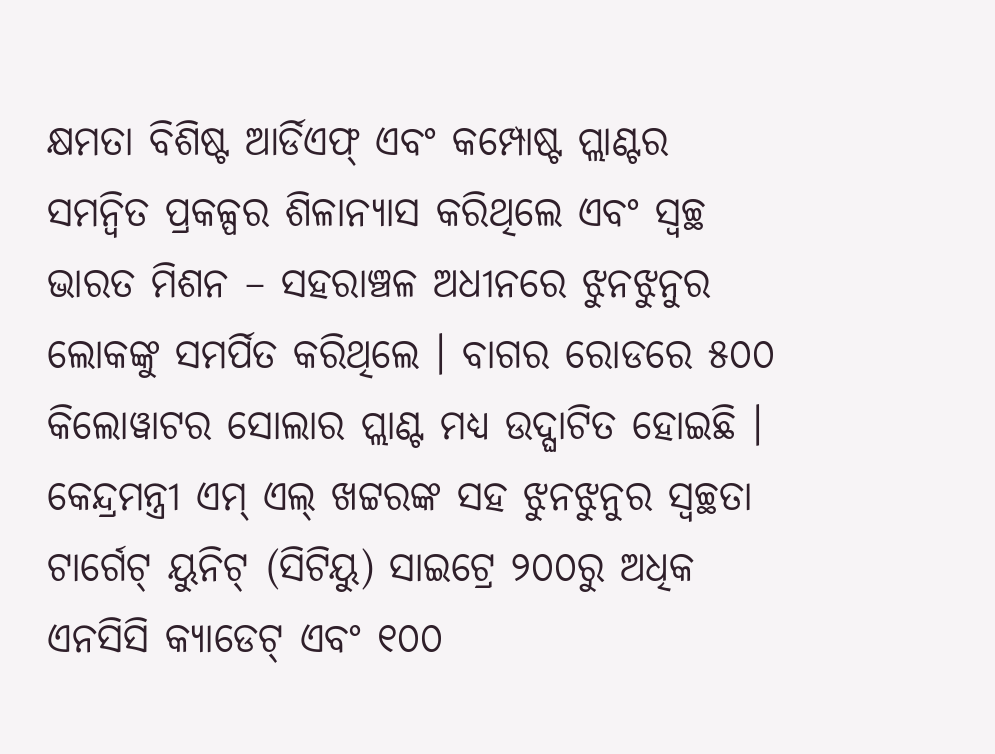କ୍ଷମତା ବିଶିଷ୍ଟ ଆର୍ଡିଏଫ୍ ଏବଂ କମ୍ପୋଷ୍ଟ ପ୍ଲାଣ୍ଟର ସମନ୍ୱିତ ପ୍ରକଳ୍ପର ଶିଳାନ୍ୟାସ କରିଥିଲେ ଏବଂ ସ୍ୱଚ୍ଛ ଭାରତ ମିଶନ – ସହରାଞ୍ଚଳ ଅଧୀନରେ ଝୁନଝୁନୁର ଲୋକଙ୍କୁ ସମର୍ପିତ କରିଥିଲେ । ବାଗର ରୋଡରେ ୫୦୦ କିଲୋୱାଟର ସୋଲାର ପ୍ଲାଣ୍ଟ ମଧ୍ୟ ଉଦ୍ଘାଟିତ ହୋଇଛି । କେନ୍ଦ୍ରମନ୍ତ୍ରୀ ଏମ୍ ଏଲ୍ ଖଟ୍ଟରଙ୍କ ସହ ଝୁନଝୁନୁର ସ୍ୱଚ୍ଛତା ଟାର୍ଗେଟ୍ ୟୁନିଟ୍ (ସିଟିୟୁ) ସାଇଟ୍ରେ ୨୦୦ରୁ ଅଧିକ ଏନସିସି କ୍ୟାଡେଟ୍ ଏବଂ ୧୦୦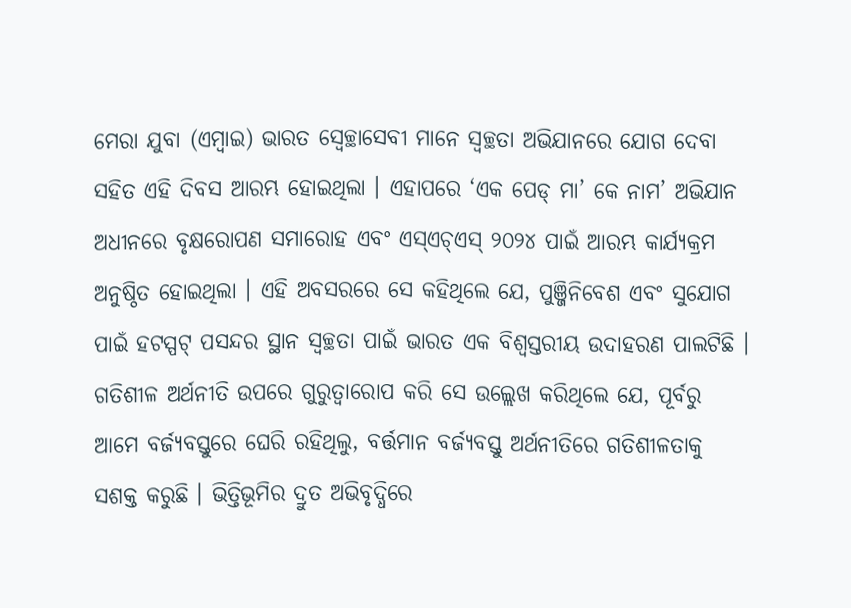ମେରା ଯୁବା (ଏମ୍ୱାଇ) ଭାରତ ସ୍ୱେଚ୍ଛାସେବୀ ମାନେ ସ୍ୱଚ୍ଛତା ଅଭିଯାନରେ ଯୋଗ ଦେବା ସହିତ ଏହି ଦିବସ ଆରମ୍ଭ ହୋଇଥିଲା । ଏହାପରେ ‘ଏକ ପେଡ୍ ମା’ କେ ନାମ’ ଅଭିଯାନ ଅଧୀନରେ ବୃକ୍ଷରୋପଣ ସମାରୋହ ଏବଂ ଏସ୍ଏଚ୍ଏସ୍ ୨୦୨୪ ପାଇଁ ଆରମ୍ଭ କାର୍ଯ୍ୟକ୍ରମ ଅନୁଷ୍ଠିତ ହୋଇଥିଲା । ଏହି ଅବସରରେ ସେ କହିଥିଲେ ଯେ, ପୁଞ୍ଜିନିବେଶ ଏବଂ ସୁଯୋଗ ପାଇଁ ହଟସ୍ପଟ୍ ପସନ୍ଦର ସ୍ଥାନ ସ୍ୱଚ୍ଛତା ପାଇଁ ଭାରତ ଏକ ବିଶ୍ୱସ୍ତରୀୟ ଉଦାହରଣ ପାଲଟିଛି । ଗତିଶୀଳ ଅର୍ଥନୀତି ଉପରେ ଗୁରୁତ୍ୱାରୋପ କରି ସେ ଉଲ୍ଲେଖ କରିଥିଲେ ଯେ, ପୂର୍ବରୁ ଆମେ ବର୍ଜ୍ୟବସ୍ତୁରେ ଘେରି ରହିଥିଲୁ, ବର୍ତ୍ତମାନ ବର୍ଜ୍ୟବସ୍ତୁ ଅର୍ଥନୀତିରେ ଗତିଶୀଳତାକୁ ସଶକ୍ତ କରୁଛି । ଭିତ୍ତିଭୂମିର ଦ୍ରୁତ ଅଭିବୃଦ୍ଧିରେ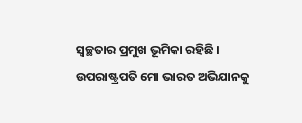ସ୍ୱଚ୍ଛତାର ପ୍ରମୁଖ ଭୂମିକା ରହିଛି । ଉପରାଷ୍ଟ୍ରପତି ମୋ ଭାରତ ଅଭିଯାନକୁ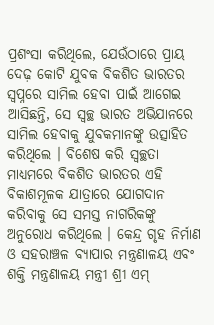ପ୍ରଶଂସା କରିଥିଲେ, ଯେଉଁଠାରେ ପ୍ରାୟ ଦେଢ଼ କୋଟି ଯୁବକ ବିକଶିତ ଭାରତର ସ୍ୱପ୍ନରେ ସାମିଲ ହେବା ପାଇଁ ଆଗେଇ ଆସିଛନ୍ତି, ସେ ସ୍ୱଚ୍ଛ ଭାରତ ଅଭିଯାନରେ ସାମିଲ ହେବାକୁ ଯୁବକମାନଙ୍କୁ ଉତ୍ସାହିତ କରିଥିଲେ । ବିଶେଷ କରି ସ୍ୱଚ୍ଛତା ମାଧ୍ୟମରେ ବିକଶିତ ଭାରତର ଏହି ବିକାଶମୂଳକ ଯାତ୍ରାରେ ଯୋଗଦାନ କରିବାକୁ ସେ ସମସ୍ତ ନାଗରିକଙ୍କୁ ଅନୁରୋଧ କରିଥିଲେ । କେନ୍ଦ୍ର ଗୃହ ନିର୍ମାଣ ଓ ସହରାଞ୍ଚଳ ବ୍ୟାପାର ମନ୍ତ୍ରଣାଳୟ ଏବଂ ଶକ୍ତି ମନ୍ତ୍ରଣାଳୟ ମନ୍ତ୍ରୀ ଶ୍ରୀ ଏମ୍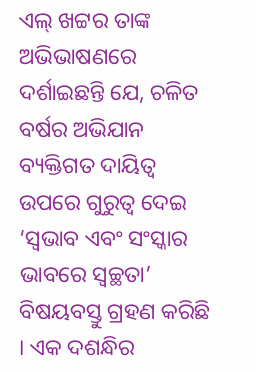ଏଲ୍ ଖଟ୍ଟର ତାଙ୍କ ଅଭିଭାଷଣରେ ଦର୍ଶାଇଛନ୍ତି ଯେ, ଚଳିତ ବର୍ଷର ଅଭିଯାନ ବ୍ୟକ୍ତିଗତ ଦାୟିତ୍ୱ ଉପରେ ଗୁରୁତ୍ୱ ଦେଇ ‘ସ୍ୱଭାବ ଏବଂ ସଂସ୍କାର ଭାବରେ ସ୍ୱଚ୍ଛତା’ ବିଷୟବସ୍ତୁ ଗ୍ରହଣ କରିଛି । ଏକ ଦଶନ୍ଧିର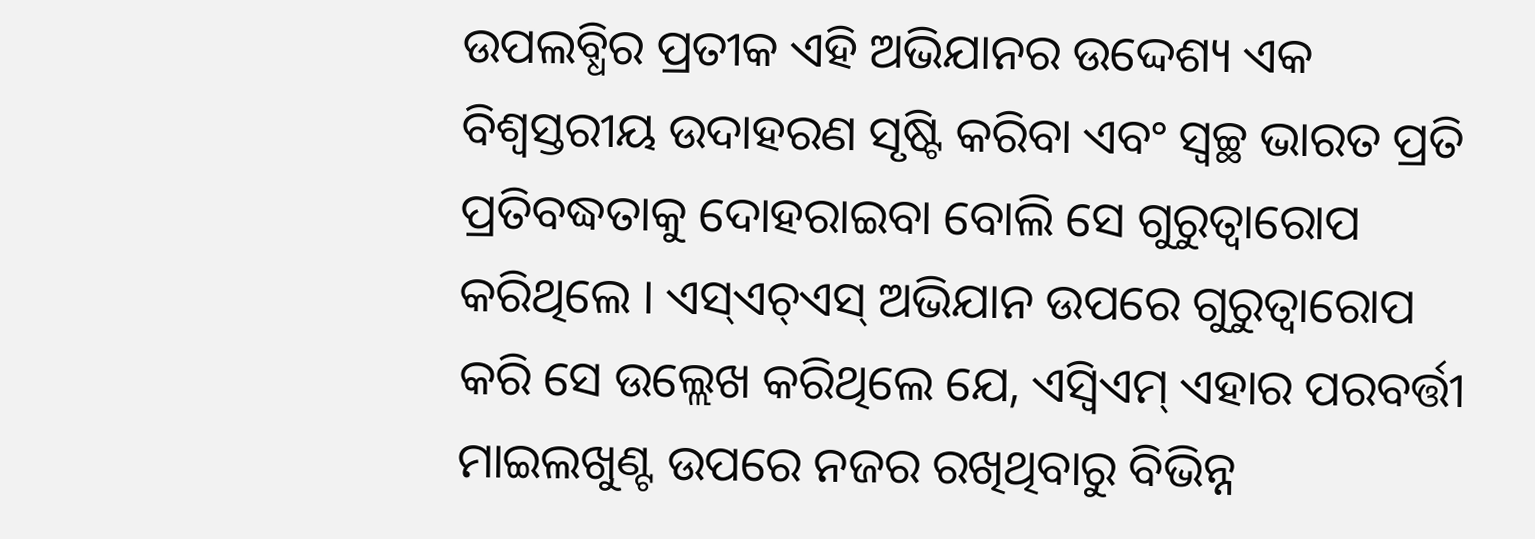ଉପଲବ୍ଧିର ପ୍ରତୀକ ଏହି ଅଭିଯାନର ଉଦ୍ଦେଶ୍ୟ ଏକ ବିଶ୍ୱସ୍ତରୀୟ ଉଦାହରଣ ସୃଷ୍ଟି କରିବା ଏବଂ ସ୍ୱଚ୍ଛ ଭାରତ ପ୍ରତି ପ୍ରତିବଦ୍ଧତାକୁ ଦୋହରାଇବା ବୋଲି ସେ ଗୁରୁତ୍ୱାରୋପ କରିଥିଲେ । ଏସ୍ଏଚ୍ଏସ୍ ଅଭିଯାନ ଉପରେ ଗୁରୁତ୍ୱାରୋପ କରି ସେ ଉଲ୍ଲେଖ କରିଥିଲେ ଯେ, ଏସ୍ବିଏମ୍ ଏହାର ପରବର୍ତ୍ତୀ ମାଇଲଖୁଣ୍ଟ ଉପରେ ନଜର ରଖିଥିବାରୁ ବିଭିନ୍ନ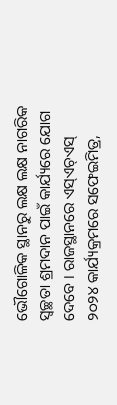ଭୌଗୋଳିକ ସ୍ଥାନରୁ ଲକ୍ଷ ଲକ୍ଷ ନାଗରିକ ସ୍ୱଚ୍ଛତା ଶ୍ରମଦାନ ପାଇଁ କାର୍ଯ୍ୟରେ ଯୋଗ ଦେବେ । ରାଜସ୍ଥାନରେ ଏସ୍ଏଚ୍ଏସ୍ ୨୦୨୪ କାର୍ଯ୍ୟକ୍ରମରେ ସଫେଇମିତ୍ର,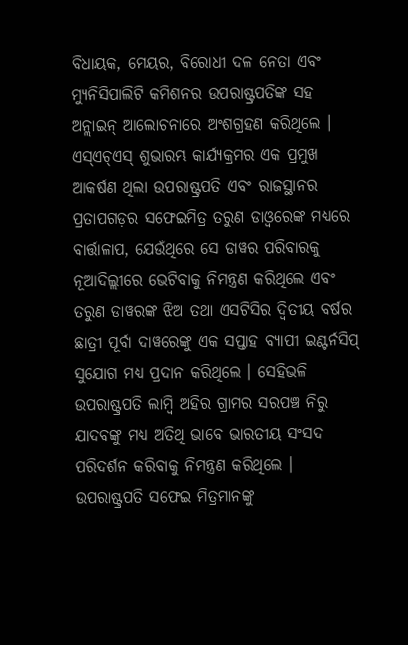ବିଧାୟକ, ମେୟର, ବିରୋଧୀ ଦଳ ନେତା ଏବଂ ମ୍ୟୁନିସିପାଲିଟି କମିଶନର ଉପରାଷ୍ଟ୍ରପତିଙ୍କ ସହ ଅନ୍ଲାଇନ୍ ଆଲୋଚନାରେ ଅଂଶଗ୍ରହଣ କରିଥିଲେ । ଏସ୍ଏଚ୍ଏସ୍ ଶୁଭାରମ୍ଭ କାର୍ଯ୍ୟକ୍ରମର ଏକ ପ୍ରମୁଖ ଆକର୍ଷଣ ଥିଲା ଉପରାଷ୍ଟ୍ରପତି ଏବଂ ରାଜସ୍ଥାନର ପ୍ରତାପଗଡ଼ର ସଫେଇମିତ୍ର ତରୁଣ ଡାଓ୍ଵରେଙ୍କ ମଧ୍ୟରେ ବାର୍ତ୍ତାଳାପ, ଯେଉଁଥିରେ ସେ ଡାୱର ପରିବାରକୁ ନୂଆଦିଲ୍ଲୀରେ ଭେଟିବାକୁ ନିମନ୍ତ୍ରଣ କରିଥିଲେ ଏବଂ ତରୁଣ ଡାୱରଙ୍କ ଝିଅ ତଥା ଏସଟିସିର ଦ୍ୱିତୀୟ ବର୍ଷର ଛାତ୍ରୀ ପୂର୍ବା ଦାୱରେଙ୍କୁ ଏକ ସପ୍ତାହ ବ୍ୟାପୀ ଇଣ୍ଟର୍ନସିପ୍ ସୁଯୋଗ ମଧ୍ୟ ପ୍ରଦାନ କରିଥିଲେ । ସେହିଭଳି ଉପରାଷ୍ଟ୍ରପତି ଲାମ୍ବି ଅହିର ଗ୍ରାମର ସରପଞ୍ଚ ନିରୁ ଯାଦବଙ୍କୁ ମଧ୍ୟ ଅତିଥି ଭାବେ ଭାରତୀୟ ସଂସଦ ପରିଦର୍ଶନ କରିବାକୁ ନିମନ୍ତ୍ରଣ କରିଥିଲେ । ଉପରାଷ୍ଟ୍ରପତି ସଫେଇ ମିତ୍ରମାନଙ୍କୁ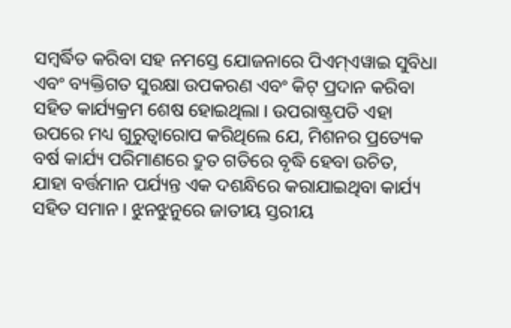ସମ୍ବର୍ଦ୍ଧିତ କରିବା ସହ ନମସ୍ତେ ଯୋଜନାରେ ପିଏମ୍ଏୱାଇ ସୁବିଧା ଏବଂ ବ୍ୟକ୍ତିଗତ ସୁରକ୍ଷା ଉପକରଣ ଏବଂ କିଟ୍ ପ୍ରଦାନ କରିବା ସହିତ କାର୍ଯ୍ୟକ୍ରମ ଶେଷ ହୋଇଥିଲା । ଉପରାଷ୍ଟ୍ରପତି ଏହା ଉପରେ ମଧ୍ୟ ଗୁରୁତ୍ୱାରୋପ କରିଥିଲେ ଯେ, ମିଶନର ପ୍ରତ୍ୟେକ ବର୍ଷ କାର୍ଯ୍ୟ ପରିମାଣରେ ଦ୍ରୁତ ଗତିରେ ବୃଦ୍ଧି ହେବା ଉଚିତ, ଯାହା ବର୍ତ୍ତମାନ ପର୍ଯ୍ୟନ୍ତ ଏକ ଦଶନ୍ଧିରେ କରାଯାଇଥିବା କାର୍ଯ୍ୟ ସହିତ ସମାନ । ଝୁନଝୁନୁରେ ଜାତୀୟ ସ୍ତରୀୟ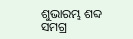ଶୁଭାରମ୍ଭ ଶବ୍ଦ ସମଗ୍ର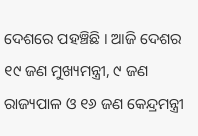ଦେଶରେ ପହଞ୍ଚିଛି । ଆଜି ଦେଶର ୧୯ ଜଣ ମୁଖ୍ୟମନ୍ତ୍ରୀ, ୯ ଜଣ ରାଜ୍ୟପାଳ ଓ ୧୬ ଜଣ କେନ୍ଦ୍ରମନ୍ତ୍ରୀ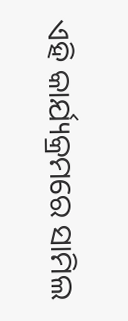ଏହି କାର୍ଯ୍ୟକ୍ରମରେ ସାମିଲ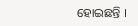ହୋଇଛନ୍ତି ।